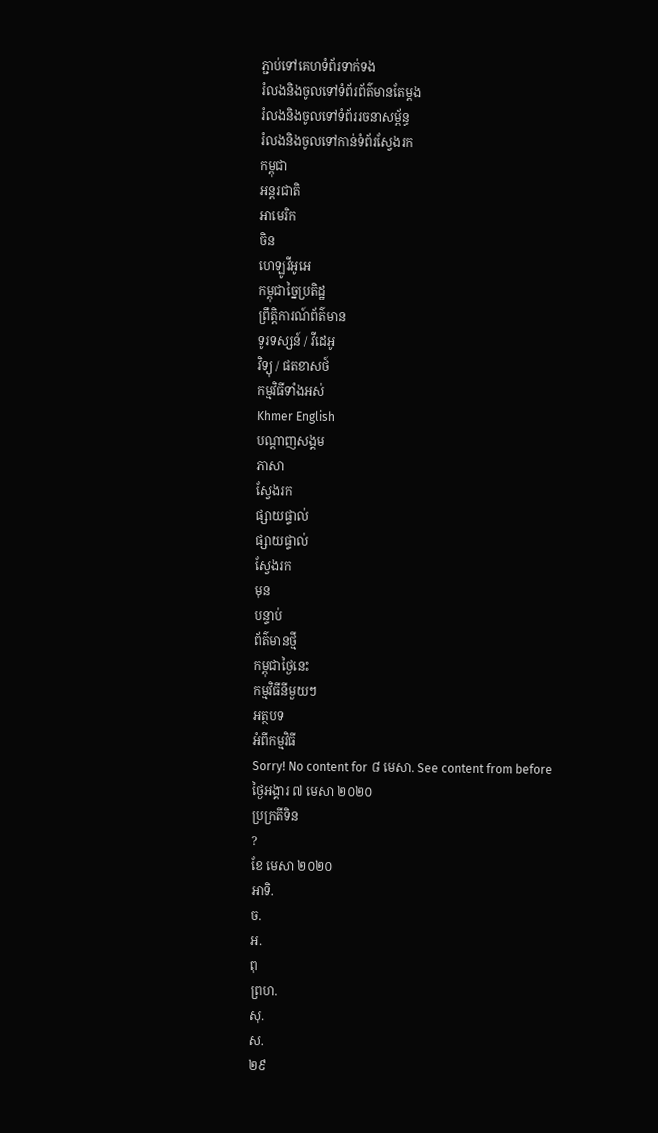ភ្ជាប់ទៅគេហទំព័រទាក់ទង
រំលងនិងចូលទៅទំព័រព័ត៌មានតែម្តង
រំលងនិងចូលទៅទំព័ររចនាសម្ព័ន្ធ
រំលងនិងចូលទៅកាន់ទំព័រស្វែងរក
កម្ពុជា
អន្តរជាតិ
អាមេរិក
ចិន
ហេឡូវីអូអេ
កម្ពុជាច្នៃប្រតិដ្ឋ
ព្រឹត្តិការណ៍ព័ត៌មាន
ទូរទស្សន៍ / វីដេអូ
វិទ្យុ / ផតខាសថ៍
កម្មវិធីទាំងអស់
Khmer English
បណ្តាញសង្គម
ភាសា
ស្វែងរក
ផ្សាយផ្ទាល់
ផ្សាយផ្ទាល់
ស្វែងរក
មុន
បន្ទាប់
ព័ត៌មានថ្មី
កម្ពុជាថ្ងៃនេះ
កម្មវិធីនីមួយៗ
អត្ថបទ
អំពីកម្មវិធី
Sorry! No content for ៨ មេសា. See content from before
ថ្ងៃអង្គារ ៧ មេសា ២០២០
ប្រក្រតីទិន
?
ខែ មេសា ២០២០
អាទិ.
ច.
អ.
ពុ
ព្រហ.
សុ.
ស.
២៩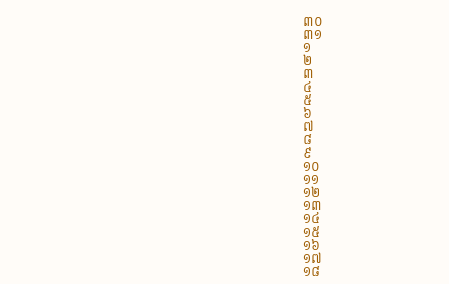៣០
៣១
១
២
៣
៤
៥
៦
៧
៨
៩
១០
១១
១២
១៣
១៤
១៥
១៦
១៧
១៨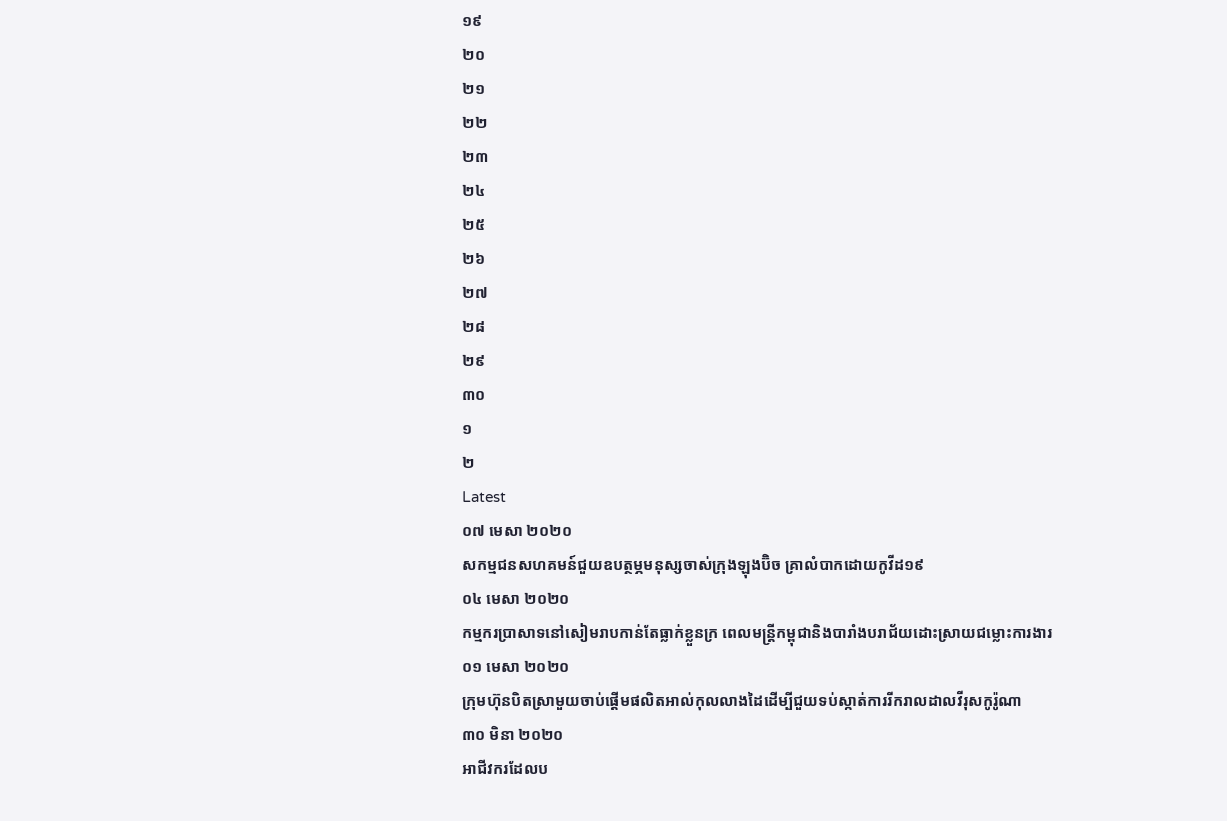១៩
២០
២១
២២
២៣
២៤
២៥
២៦
២៧
២៨
២៩
៣០
១
២
Latest
០៧ មេសា ២០២០
សកម្មជនសហគមន៍ជួយឧបត្ថម្ភមនុស្សចាស់ក្រុងឡុងប៊ិច គ្រាលំបាកដោយកូវីដ១៩
០៤ មេសា ២០២០
កម្មករប្រាសាទនៅសៀមរាបកាន់តែធ្លាក់ខ្លួនក្រ ពេលមន្ត្រីកម្ពុជានិងបារាំងបរាជ័យដោះស្រាយជម្លោះការងារ
០១ មេសា ២០២០
ក្រុមហ៊ុនបិតស្រាមួយចាប់ផ្តើមផលិតអាល់កុលលាងដៃដើម្បីជួយទប់ស្កាត់ការរីករាលដាលវីរុសកូរ៉ូណា
៣០ មិនា ២០២០
អាជីវករដែលប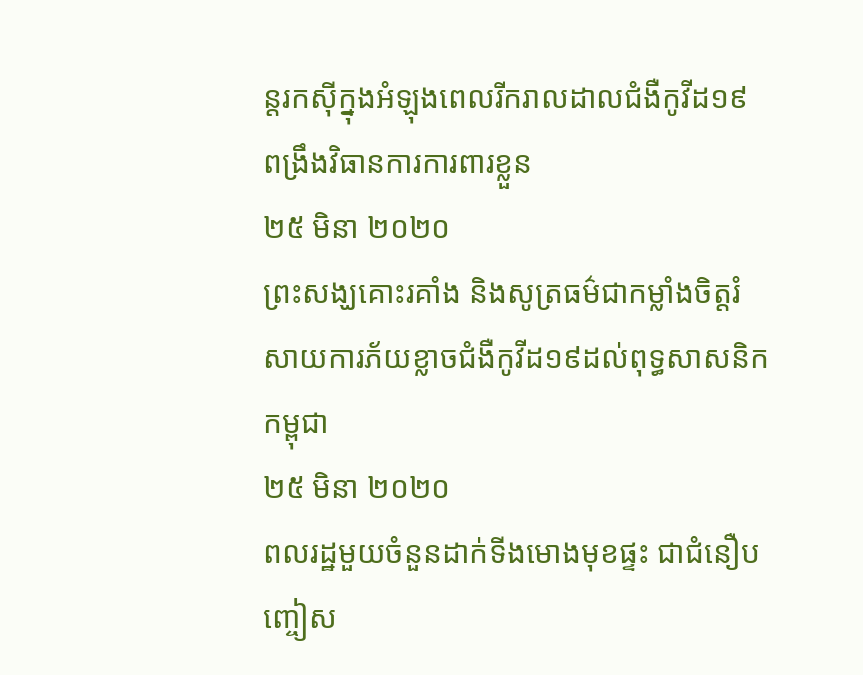ន្តរកស៊ីក្នុងអំឡុងពេលរីករាលដាលជំងឺកូវីដ១៩ ពង្រឹងវិធានការការពារខ្លួន
២៥ មិនា ២០២០
ព្រះសង្ឃគោះរគាំង និងសូត្រធម៌ជាកម្លាំងចិត្តរំសាយការភ័យខ្លាចជំងឺកូវីដ១៩ដល់ពុទ្ធសាសនិកកម្ពុជា
២៥ មិនា ២០២០
ពលរដ្ឋមួយចំនួនដាក់ទីងមោងមុខផ្ទះ ជាជំនឿបញ្ចៀស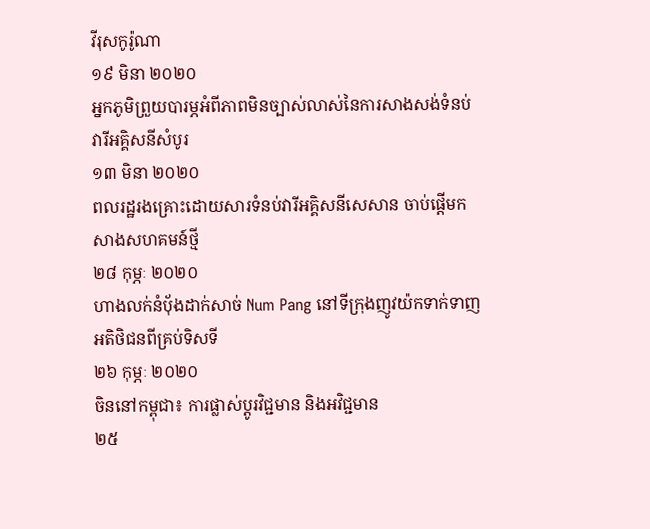វីរុសកូរ៉ូណា
១៩ មិនា ២០២០
អ្នកភូមិព្រួយបារម្ភអំពីភាពមិនច្បាស់លាស់នៃការសាងសង់ទំនប់វារីអគ្គិសនីសំបូរ
១៣ មិនា ២០២០
ពលរដ្ឋរងគ្រោះដោយសារទំនប់វារីអគ្គិសនីសេសាន ចាប់ផ្តើមកសាងសហគមន៍ថ្មី
២៨ កុម្ភៈ ២០២០
ហាងលក់នំបុ័ងដាក់សាច់ Num Pang នៅទីក្រុងញូវយ៉កទាក់ទាញអតិថិជនពីគ្រប់ទិសទី
២៦ កុម្ភៈ ២០២០
ចិននៅកម្ពុជា៖ ការផ្លាស់ប្តូរវិជ្ជមាន និងអវិជ្ជមាន
២៥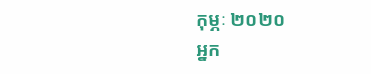កុម្ភៈ ២០២០
អ្នក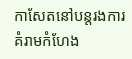កាសែតនៅបន្តរងការគំរាមកំហែង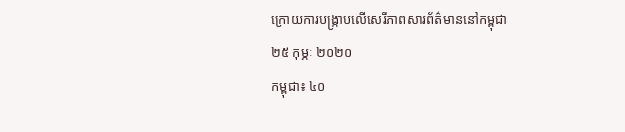ក្រោយការបង្ក្រាបលើសេរីភាពសារព័ត៌មាននៅកម្ពុជា
២៥ កុម្ភៈ ២០២០
កម្ពុជា៖ ៤០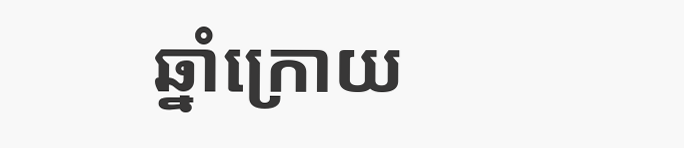ឆ្នាំក្រោយ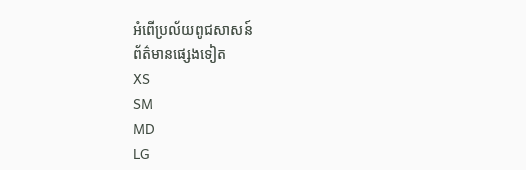អំពើប្រល័យពូជសាសន៍
ព័ត៌មានផ្សេងទៀត
XS
SM
MD
LG